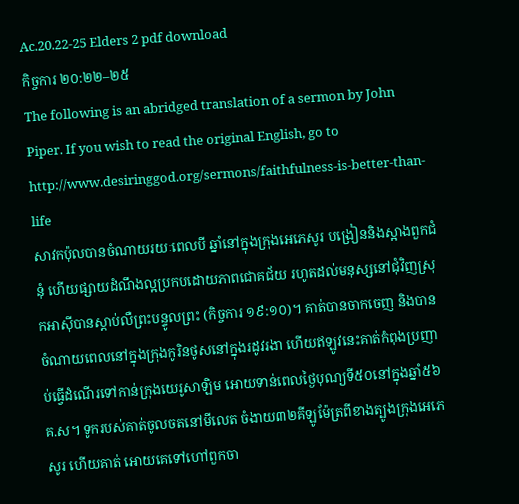Ac.20.22-25 Elders 2 pdf download
កិច្ចការ ២០:២២–២៥
The following is an abridged translation of a sermon by John Piper. If you wish to read the original English, go to
http://www.desiringgod.org/sermons/faithfulness-is-better-than-life
សាវកប៉ុលបានចំណាយរយៈពេលបី ឆ្នាំនៅក្នុងក្រុងអេភេសូរ បង្រៀននិងស្អាងពួកជំនុំ ហើយផ្សាយដំណឹងល្អប្រកបដោយភាពជោគជ័យ រហូតដល់មនុស្សនៅជុំវិញស្រុកអាស៊ីបានស្តាប់លឺព្រះបន្ទូលព្រះ (កិច្ចការ ១៩:១០)។ គាត់បានចាកចេញ និងបានចំណាយពេលនៅក្នុងក្រុងកូរិនថូសនៅក្នុងរដូវរងា ហើយឥឡូវនេះគាត់កំពុងប្រញាប់ធ្វើដំណើរទៅកាន់ក្រុងយេរូសាឡិម អោយទាន់ពេលថ្ងៃបុណ្យទី៥០នៅក្នុងឆ្នាំ៥៦គ.ស។ ទូករបស់គាត់ចូលចតនៅមីលេត ចំងាយ៣២គីឡូម៉ែត្រពីខាងត្បូងក្រុងអេភេសូរ ហើយគាត់ អោយគេទៅហៅពួកចា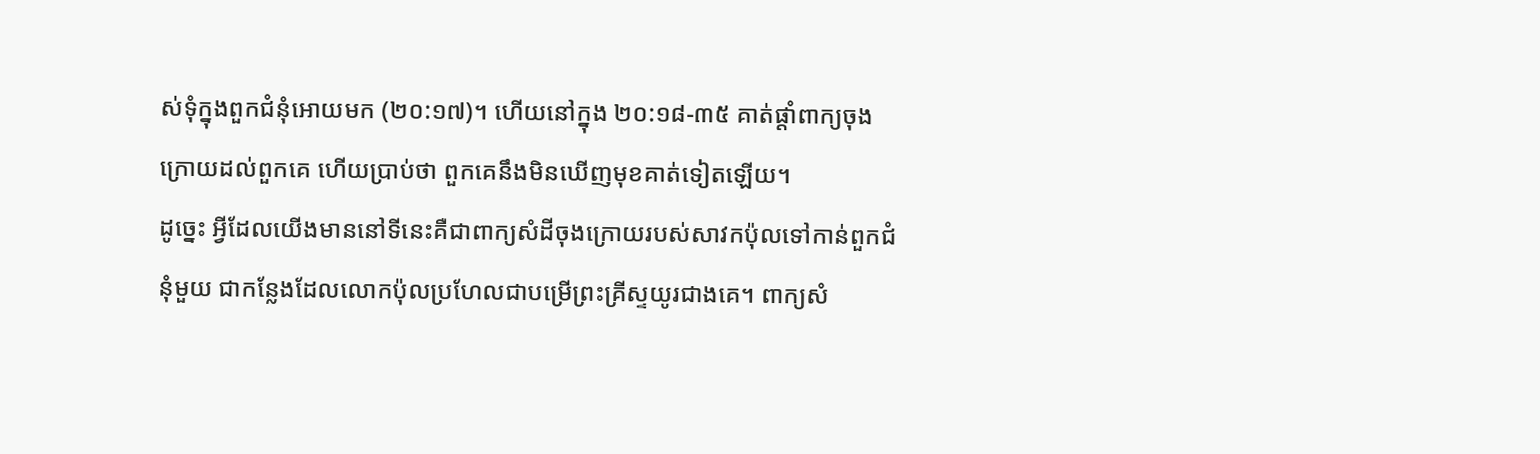ស់ទុំក្នុងពួកជំនុំអោយមក (២០:១៧)។ ហើយនៅក្នុង ២០:១៨-៣៥ គាត់ផ្តាំពាក្យចុងក្រោយដល់ពួកគេ ហើយប្រាប់ថា ពួកគេនឹងមិនឃើញមុខគាត់ទៀតឡើយ។
ដូច្នេះ អ្វីដែលយើងមាននៅទីនេះគឺជាពាក្យសំដីចុងក្រោយរបស់សាវកប៉ុលទៅកាន់ពួកជំនុំមួយ ជាកន្លែងដែលលោកប៉ុលប្រហែលជាបម្រើព្រះគ្រីស្ទយូរជាងគេ។ ពាក្យសំ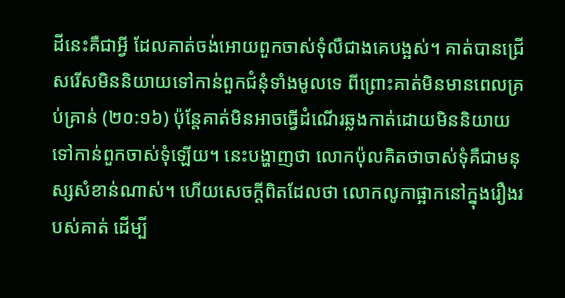ដីនេះគឺជាអ្វី ដែលគាត់ចង់អោយពួកចាស់ទុំលឺជាងគេបង្អស់។ គាត់បានជ្រើសរើសមិននិយាយទៅកាន់ពួកជំនុំទាំងមូលទេ ពីព្រោះគាត់មិនមានពេលគ្រប់គ្រាន់ (២០:១៦) ប៉ុន្តែគាត់មិនអាចធ្វើដំណើរឆ្លងកាត់ដោយមិននិយាយទៅកាន់ពួកចាស់ទុំឡើយ។ នេះបង្ហាញថា លោកប៉ុលគិតថាចាស់ទុំគឺជាមនុស្សសំខាន់ណាស់។ ហើយសេចក្តីពិតដែលថា លោកលូកាផ្អាកនៅក្នុងរឿងរបស់គាត់ ដើម្បី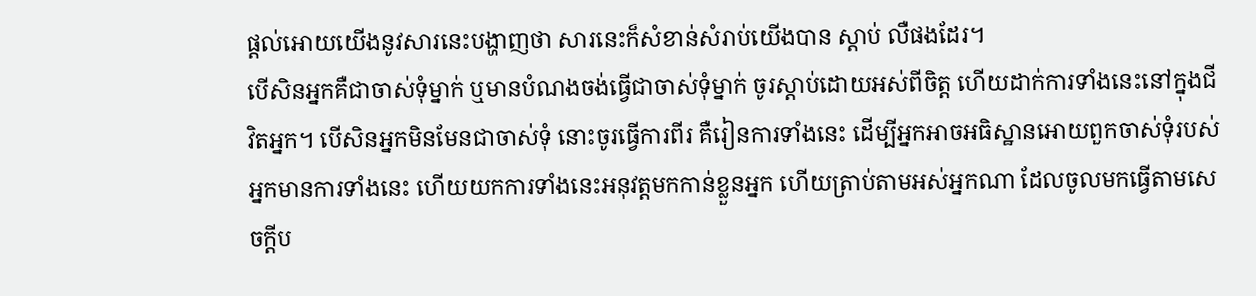ផ្តល់អោយយើងនូវសារនេះបង្ហាញថា សារនេះក៏សំខាន់សំរាប់យើងបាន ស្តាប់ លឺផងដែរ។
បើសិនអ្នកគឺជាចាស់ទុំម្នាក់ ឬមានបំណងចង់ធ្វើជាចាស់ទុំម្នាក់ ចូរស្តាប់ដោយអស់ពីចិត្ត ហើយដាក់ការទាំងនេះនៅក្នុងជីវិតអ្នក។ បើសិនអ្នកមិនមែនជាចាស់ទុំ នោះចូរធ្វើការពីរ គឺរៀនការទាំងនេះ ដើម្បីអ្នកអាចអធិស្ឋានអោយពួកចាស់ទុំរបស់អ្នកមានការទាំងនេះ ហើយយកការទាំងនេះអនុវត្តមកកាន់ខ្លួនអ្នក ហើយត្រាប់តាមអស់អ្នកណា ដែលចូលមកធ្វើតាមសេចក្តីប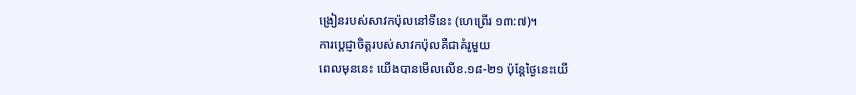ង្រៀនរបស់សាវកប៉ុលនៅទីនេះ (ហេព្រើរ ១៣:៧)។
ការប្ដេជ្ញាចិត្តរបស់សាវកប៉ុលគឺជាគំរូមួយ
ពេលមុននេះ យើងបានមើលលើខ.១៨-២១ ប៉ុន្តែថ្ងៃនេះយើ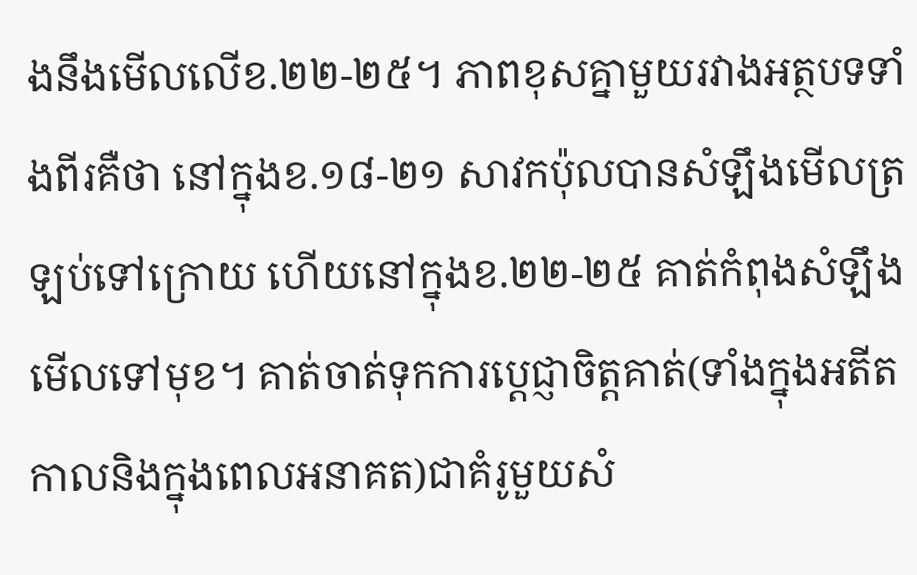ងនឹងមើលលើខ.២២-២៥។ ភាពខុសគ្នាមួយរវាងអត្ថបទទាំងពីរគឺថា នៅក្នុងខ.១៨-២១ សាវកប៉ុលបានសំឡឹងមើលត្រឡប់ទៅក្រោយ ហើយនៅក្នុងខ.២២-២៥ គាត់កំពុងសំឡឹងមើលទៅមុខ។ គាត់ចាត់ទុកការប្ដេជ្ញាចិត្តគាត់(ទាំងក្នុងអតីតកាលនិងក្នុងពេលអនាគត)ជាគំរូមួយសំ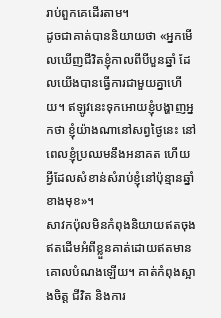រាប់ពួកគេដើរតាម។
ដូចជាគាត់បាននិយាយថា «អ្នកមើលឃើញជីវិតខ្ញុំកាលពីបីបួនឆ្នាំ ដែលយើងបានធ្វើការជាមួយគ្នាហើយ។ ឥឡូវនេះទុកអោយខ្ញុំបង្ហាញអ្នកថា ខ្ញុំយ៉ាងណានៅសព្វថ្ងៃនេះ នៅពេលខ្ញុំប្រឈមនឹងអនាគត ហើយអ្វីដែលសំខាន់សំរាប់ខ្ញុំនៅប៉ុន្មានឆ្នាំខាងមុខ»។
សាវកប៉ុលមិនកំពុងនិយាយឥតចុងឥតដើមអំពីខ្លួនគាត់ដោយឥតមានគោលបំណងឡើយ។ គាត់កំពុងស្អាងចិត្ត ជីវិត និងការ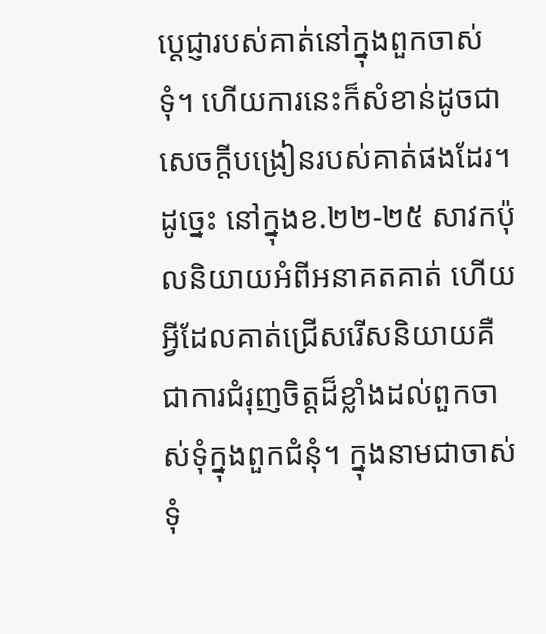ប្ដេជ្ញារបស់គាត់នៅក្នុងពួកចាស់ទុំ។ ហើយការនេះក៏សំខាន់ដូចជាសេចក្តីបង្រៀនរបស់គាត់ផងដែរ។
ដូច្នេះ នៅក្នុងខ.២២-២៥ សាវកប៉ុលនិយាយអំពីអនាគតគាត់ ហើយអ្វីដែលគាត់ជ្រើសរើសនិយាយគឺជាការជំរុញចិត្តដ៏ខ្លាំងដល់ពួកចាស់ទុំក្នុងពួកជំនុំ។ ក្នុងនាមជាចាស់ទុំ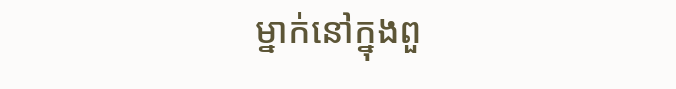ម្នាក់នៅក្នុងពួ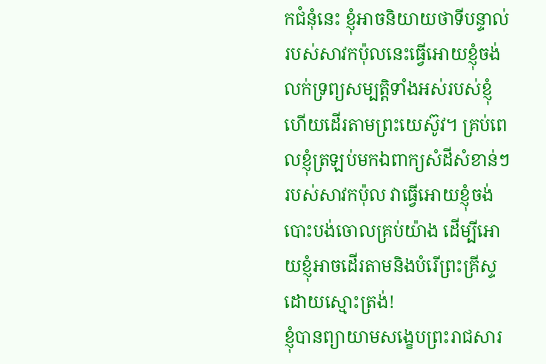កជំនុំនេះ ខ្ញុំអាចនិយាយថាទីបន្ទាល់របស់សាវកប៉ុលនេះធ្វើអោយខ្ញុំចង់លក់ទ្រព្យសម្បត្តិទាំងអស់របស់ខ្ញុំ ហើយដើរតាមព្រះយេស៊ូវ។ គ្រប់ពេលខ្ញុំត្រឡប់មកឯពាក្យសំដីសំខាន់ៗរបស់សាវកប៉ុល វាធ្វើអោយខ្ញុំចង់បោះបង់ចោលគ្រប់យ៉ាង ដើម្បីអោយខ្ញុំអាចដើរតាមនិងបំរើព្រះគ្រីស្ទដោយស្មោះត្រង់!
ខ្ញុំបានព្យាយាមសង្ខេបព្រះរាជសារ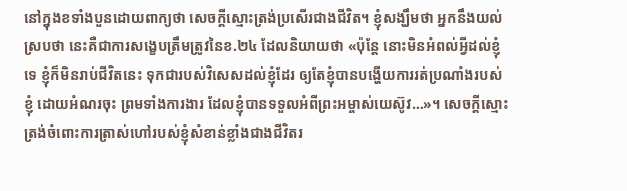នៅក្នុងខទាំងបួនដោយពាក្យថា សេចក្តីស្មោះត្រង់ប្រសើរជាងជីវិត។ ខ្ញុំសង្ឃឹមថា អ្នកនឹងយល់ស្របថា នេះគឺជាការសង្ខេបត្រឹមត្រូវនៃខ.២៤ ដែលនិយាយថា «ប៉ុន្តែ នោះមិនអំពល់អ្វីដល់ខ្ញុំទេ ខ្ញុំក៏មិនរាប់ជីវិតនេះ ទុកជារបស់វិសេសដល់ខ្ញុំដែរ ឲ្យតែខ្ញុំបានបង្ហើយការរត់ប្រណាំងរបស់ខ្ញុំ ដោយអំណរចុះ ព្រមទាំងការងារ ដែលខ្ញុំបានទទួលអំពីព្រះអម្ចាស់យេស៊ូវ…»។ សេចក្តីស្មោះត្រង់ចំពោះការត្រាស់ហៅរបស់ខ្ញុំសំខាន់ខ្លាំងជាងជីវិតរ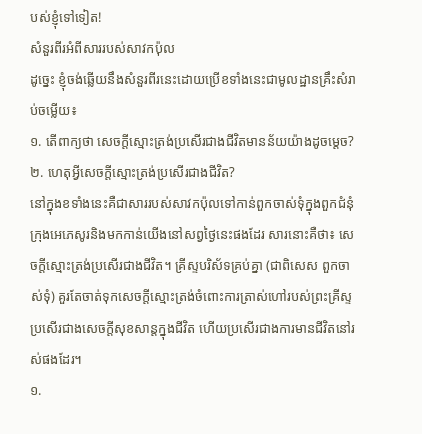បស់ខ្ញុំទៅទៀត!
សំនួរពីរអំពីសាររបស់សាវកប៉ុល
ដូច្នេះ ខ្ញុំចង់ឆ្លើយនឹងសំនួរពីរនេះដោយប្រើខទាំងនេះជាមូលដ្ឋានគ្រឹះសំរាប់ចម្លើយ៖
១. តើពាក្យថា សេចក្តីស្មោះត្រង់ប្រសើរជាងជីវិតមានន័យយ៉ាងដូចម្តេច?
២. ហេតុអ្វីសេចក្តីស្មោះត្រង់ប្រសើរជាងជីវិត?
នៅក្នុងខទាំងនេះគឺជាសាររបស់សាវកប៉ុលទៅកាន់ពួកចាស់ទុំក្នុងពួកជំនុំក្រុងអេភេសូរនិងមកកាន់យើងនៅសព្វថ្ងៃនេះផងដែរ សារនោះគឺថា៖ សេចក្តីស្មោះត្រង់ប្រសើរជាងជីវិត។ គ្រីស្ទបរិស័ទគ្រប់គ្នា (ជាពិសេស ពួកចាស់ទុំ) គួរតែចាត់ទុកសេចក្តីស្មោះត្រង់ចំពោះការត្រាស់ហៅរបស់ព្រះគ្រីស្ទប្រសើរជាងសេចក្តីសុខសាន្តក្នុងជីវិត ហើយប្រសើរជាងការមានជីវិតនៅរស់ផងដែរ។
១.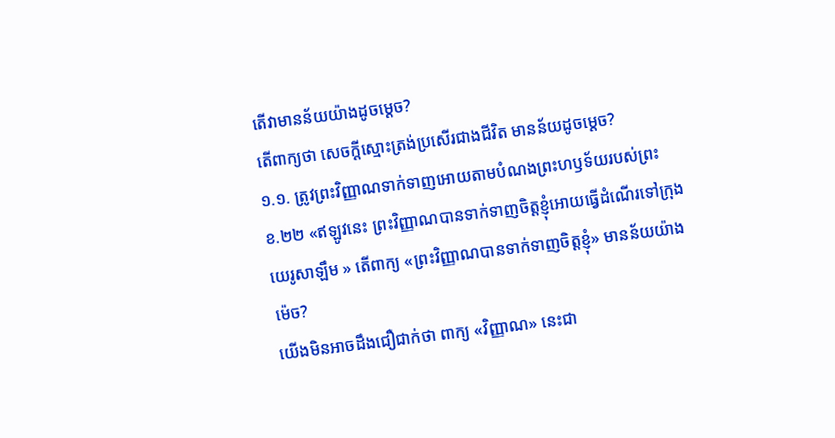តើវាមានន័យយ៉ាងដូចម្តេច?
តើពាក្យថា សេចក្តីស្មោះត្រង់ប្រសើរជាងជីវិត មានន័យដូចម្តេច?
១.១. ត្រូវព្រះវិញ្ញាណទាក់ទាញអោយតាមបំណងព្រះហឫទ័យរបស់ព្រះ
ខ.២២ «ឥឡូវនេះ ព្រះវិញ្ញាណបានទាក់ទាញចិត្តខ្ញុំអោយធ្វើដំណើរទៅក្រុងយេរូសាឡឹម » តើពាក្យ «ព្រះវិញ្ញាណបានទាក់ទាញចិត្តខ្ញុំ» មានន័យយ៉ាងម៉េច?
យើងមិនអាចដឹងជឿជាក់ថា ពាក្យ «វិញ្ញាណ» នេះជា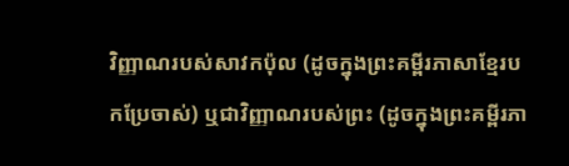វិញ្ញាណរបស់សាវកប៉ុល (ដូចក្នុងព្រះគម្ពីរភាសាខ្មែរបកប្រែចាស់) ឬជាវិញ្ញាណរបស់ព្រះ (ដូចក្នុងព្រះគម្ពីរភា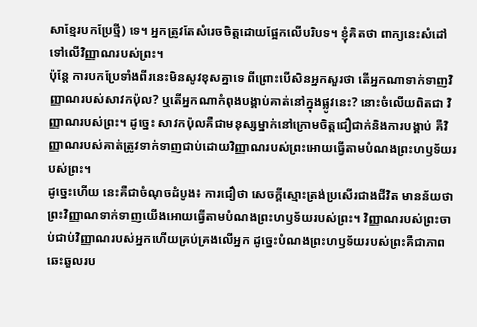សាខ្មែរបកប្រែថ្មី) ទេ។ អ្នកត្រូវតែសំរេចចិត្តដោយផ្អែកលើបរិបទ។ ខ្ញុំគិតថា ពាក្យនេះសំដៅទៅលើវិញ្ញាណរបស់ព្រះ។
ប៉ុន្តែ ការបកប្រែទាំងពីរនេះមិនសូវខុសគ្នាទេ ពីព្រោះបើសិនអ្នកសួរថា តើអ្នកណាទាក់ទាញវិញ្ញាណរបស់សាវកប៉ុល? ឬតើអ្នកណាកំពុងបង្គាប់គាត់នៅក្នុងផ្លូវនេះ? នោះចំលើយពិតជា វិញ្ញាណរបស់ព្រះ។ ដូច្នេះ សាវកប៉ុលគឺជាមនុស្សម្នាក់នៅក្រោមចិត្តជឿជាក់និងការបង្គាប់ គឺវិញ្ញាណរបស់គាត់ត្រូវទាក់ទាញជាប់ដោយវិញ្ញាណរបស់ព្រះអោយធ្វើតាមបំណងព្រះហឫទ័យរបស់ព្រះ។
ដូច្នេះហើយ នេះគឺជាចំណុចដំបូង៖ ការជឿថា សេចក្តីស្មោះត្រង់ប្រសើរជាងជីវិត មានន័យថា ព្រះវិញ្ញាណទាក់ទាញយើងអោយធ្វើតាមបំណងព្រះហឫទ័យរបស់ព្រះ។ វិញ្ញាណរបស់ព្រះចាប់ជាប់វិញ្ញាណរបស់អ្នកហើយគ្រប់គ្រងលើអ្នក ដូច្នេះបំណងព្រះហឫទ័យរបស់ព្រះគឺជាភាពឆេះឆួលរប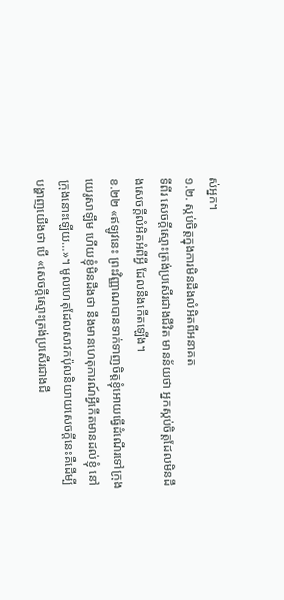ស់អ្នក។
១.២. ស្កប់ចិត្តក្នុងការមិនដឹងលំអិតពីអនាគត
ទីពីរ សេចក្តីស្មោះត្រង់ប្រសើរជាងជីវិត មានន័យថា អ្នកស្កប់ចិត្តដែលមិនដឹងសេចក្តីលំអិតអំពីអ្វី ដែលនឹងកើតឡើង។
ខ.២២ «ឥឡូវនេះ ព្រះវិញ្ញាណបានទាក់ទាញចិត្តខ្ញុំអោយធ្វើដំណើរទៅក្រុងយេរូសាឡឹម ហើយខ្ញុំមិនដឹងថា នឹងមានហេតុការណ៍អ្វីកើតមានដល់ខ្ញុំ នៅក្រុងនោះឡើយ…»។ មូលហេតុដែលសាវកប៉ុលនិយាយសេចក្តីនេះគឺដើម្បីបង្ហាញយើងថា បើ «សេចក្តីស្មោះត្រង់ប្រសើរជាងជី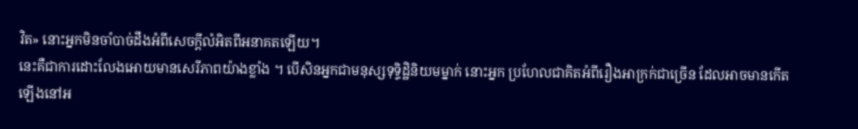វិត» នោះអ្នកមិនចាំបាច់ដឹងអំពីសេចក្តីលំអិតពីអនាគតឡើយ។
នេះគឺជាការដោះលែងអោយមានសេរីភាពយ៉ាងខ្លាំង ។ បើសិនអ្នកជាមនុស្សទុទ្ទិដ្ឋិនិយមម្នាក់ នោះអ្នក ប្រហែលជាគិតអំពីរឿងអាក្រក់ជាច្រើន ដែលអាចមានកើតឡើងនៅអ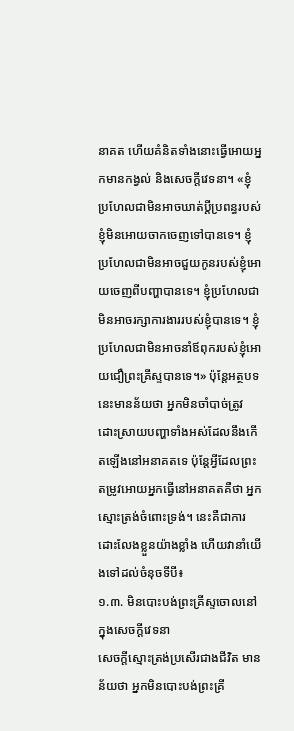នាគត ហើយគំនិតទាំងនោះធ្វើអោយអ្នកមានកង្វល់ និងសេចក្តីវេទនា។ «ខ្ញុំប្រហែលជាមិនអាចឃាត់ប្តីប្រពន្ធរបស់ខ្ញុំមិនអោយចាកចេញទៅបានទេ។ ខ្ញុំប្រហែលជាមិនអាចជួយកូនរបស់ខ្ញុំអោយចេញពីបញ្ហាបានទេ។ ខ្ញុំប្រហែលជាមិនអាចរក្សាការងាររបស់ខ្ញុំបានទេ។ ខ្ញុំប្រហែលជាមិនអាចនាំឪពុករបស់ខ្ញុំអោយជឿព្រះគ្រីស្ទបានទេ។» ប៉ុន្តែអត្ថបទនេះមានន័យថា អ្នកមិនចាំបាច់ត្រូវដោះស្រាយបញ្ហាទាំងអស់ដែលនឹងកើតឡើងនៅអនាគតទេ ប៉ុន្តែអ្វីដែលព្រះតម្រូវអោយអ្នកធ្វើនៅអនាគតគឺថា អ្នកស្មោះត្រង់ចំពោះទ្រង់។ នេះគឺជាការដោះលែងខ្លួនយ៉ាងខ្លាំង ហើយវានាំយើងទៅដល់ចំនុចទីបី៖
១.៣. មិនបោះបង់ព្រះគ្រីស្ទចោលនៅក្នុងសេចក្តីវេទនា
សេចក្តីស្មោះត្រង់ប្រសើរជាងជីវិត មានន័យថា អ្នកមិនបោះបង់ព្រះគ្រី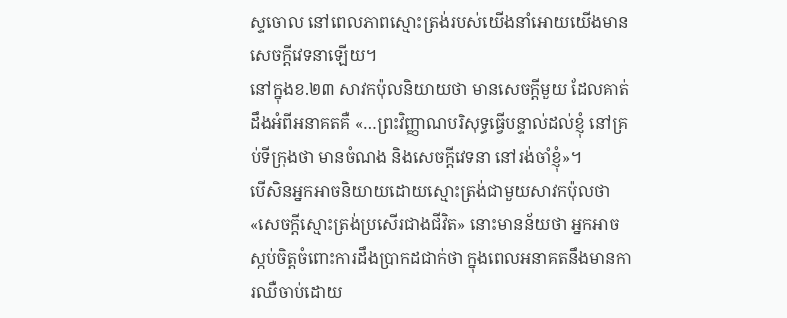ស្ទចោល នៅពេលភាពស្មោះត្រង់របស់យើងនាំអោយយើងមានសេចក្តីវេទនាឡើយ។
នៅក្នុងខ.២៣ សាវកប៉ុលនិយាយថា មានសេចក្តីមួយ ដែលគាត់ដឹងអំពីអនាគតគឺ «…ព្រះវិញ្ញាណបរិសុទ្ធធ្វើបន្ទាល់ដល់ខ្ញុំ នៅគ្រប់ទីក្រុងថា មានចំណង និងសេចក្តីវេទនា នៅរង់ចាំខ្ញុំ»។
បើសិនអ្នកអាចនិយាយដោយស្មោះត្រង់ជាមួយសាវកប៉ុលថា «សេចក្តីស្មោះត្រង់ប្រសើរជាងជីវិត» នោះមានន័យថា អ្នកអាចស្កប់ចិត្តចំពោះការដឹងប្រាកដជាក់ថា ក្នុងពេលអនាគតនឹងមានការឈឺចាប់ដោយ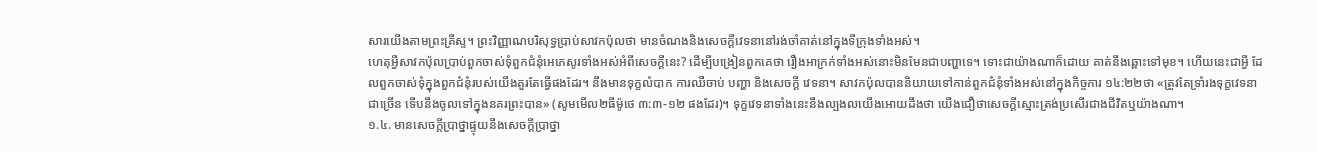សារយើងតាមព្រះគ្រីស្ទ។ ព្រះវិញ្ញាណបរិសុទ្ធប្រាប់សាវកប៉ុលថា មានចំណងនិងសេចក្តីវេទនានៅរង់ចាំគាត់នៅក្នុងទីក្រុងទាំងអស់។
ហេតុអ្វីសាវកប៉ុលប្រាប់ពួកចាស់ទុំពួកជំនុំអេភេសូរទាំងអស់អំពីសេចក្តីនេះ? ដើម្បីបង្រៀនពួកគេថា រឿងអាក្រក់ទាំងអស់នោះមិនមែនជាបញ្ហាទេ។ ទោះជាយ៉ាងណាក៏ដោយ គាត់នឹងឆ្ពោះទៅមុខ។ ហើយនេះជាអ្វី ដែលពួកចាស់ទុំក្នុងពួកជំនុំរបស់យើងគួរតែធ្វើផងដែរ។ នឹងមានទុក្ខលំបាក ការឈឺចាប់ បញ្ហា និងសេចក្តី វេទនា។ សាវកប៉ុលបាននិយាយទៅកាន់ពួកជំនុំទាំងអស់នៅក្នុងកិច្ចការ ១៤:២២ថា «ត្រូវតែទ្រាំរងទុក្ខវេទនាជាច្រើន ទើបនឹងចូលទៅក្នុងនគរព្រះបាន» (សូមមើល២ធីម៉ូថេ ៣:៣-១២ ផងដែរ)។ ទុក្ខវេទនាទាំងនេះនឹងល្បងលយើងអោយដឹងថា យើងជឿថាសេចក្តីស្មោះត្រង់ប្រសើរជាងជីវិតឬយ៉ាងណា។
១.៤. មានសេចក្ដីប្រាថ្នាផ្ទុយនឹងសេចក្ដីប្រាថ្នា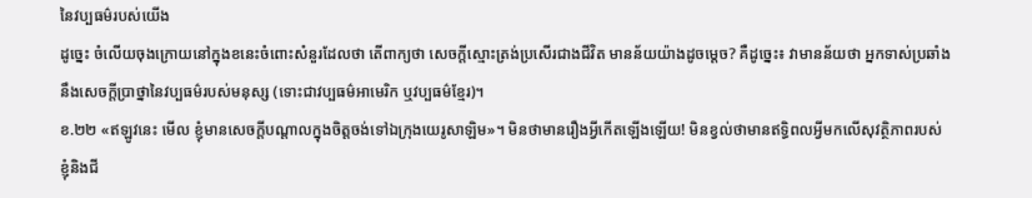នៃវប្បធម៌របស់យើង
ដូច្នេះ ចំលើយចុងក្រោយនៅក្នុងខនេះចំពោះសំនួរដែលថា តើពាក្យថា សេចក្តីស្មោះត្រង់ប្រសើរជាងជីវិត មានន័យយ៉ាងដូចម្តេច? គឺដូច្នេះ៖ វាមានន័យថា អ្នកទាស់ប្រឆាំងនឹងសេចក្ដីប្រាថ្នានៃវប្បធម៌របស់មនុស្ស (ទោះជាវប្បធម៌អាមេរិក ឬវប្បធម៌ខ្មែរ)។
ខ.២២ «ឥឡូវនេះ មើល ខ្ញុំមានសេចក្តីបណ្តាលក្នុងចិត្តចង់ទៅឯក្រុងយេរូសាឡិម»។ មិនថាមានរឿងអ្វីកើតឡើងឡើយ! មិនខ្វល់ថាមានឥទ្ធិពលអ្វីមកលើសុវត្ថិភាពរបស់ខ្ញុំនិងជី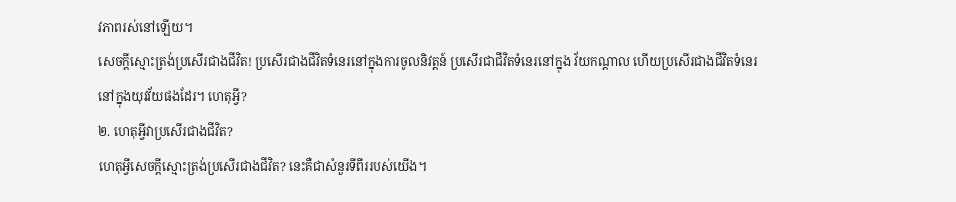វភាពរស់នៅឡើយ។
សេចក្តីស្មោះត្រង់ប្រសើរជាងជីវិត! ប្រសើរជាងជីវិតទំនេរនៅក្នុងការចូលនិវត្តន៍ ប្រសើរជាជីវិតទំនេរនៅក្នុង វ័យកណ្តាល ហើយប្រសើរជាងជីវិតទំនេរនៅក្នុងយុវវ័យផងដែរ។ ហេតុអ្វី?
២. ហេតុអ្វីវាប្រសើរជាងជីវិត?
ហេតុអ្វីសេចក្តីស្មោះត្រង់ប្រសើរជាងជីវិត? នេះគឺជាសំនួរទីពីររបស់យើង។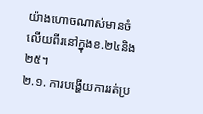យ៉ាងហោចណាស់មានចំលើយពីរនៅក្នុងខ.២៤និង២៥។
២.១. ការបង្ហើយការរត់ប្រ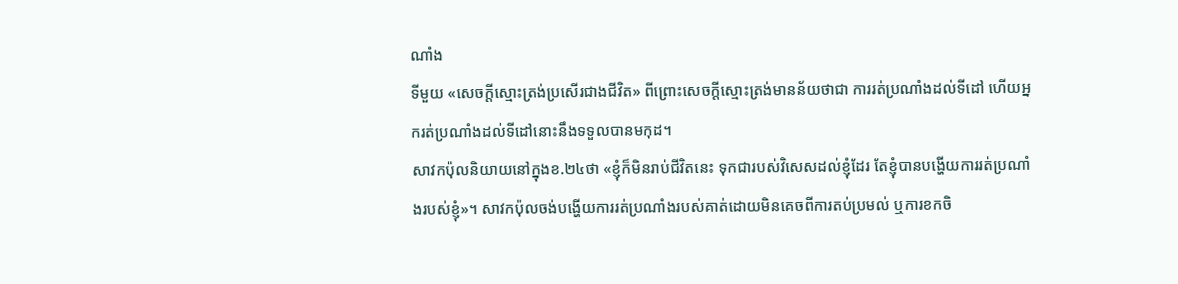ណាំង
ទីមួយ «សេចក្តីស្មោះត្រង់ប្រសើរជាងជីវិត» ពីព្រោះសេចក្តីស្មោះត្រង់មានន័យថាជា ការរត់ប្រណាំងដល់ទីដៅ ហើយអ្នករត់ប្រណាំងដល់ទីដៅនោះនឹងទទួលបានមកុដ។
សាវកប៉ុលនិយាយនៅក្នុងខ.២៤ថា «ខ្ញុំក៏មិនរាប់ជីវិតនេះ ទុកជារបស់វិសេសដល់ខ្ញុំដែរ តែខ្ញុំបានបង្ហើយការរត់ប្រណាំងរបស់ខ្ញុំ»។ សាវកប៉ុលចង់បង្ហើយការរត់ប្រណាំងរបស់គាត់ដោយមិនគេចពីការតប់ប្រមល់ ឬការខកចិ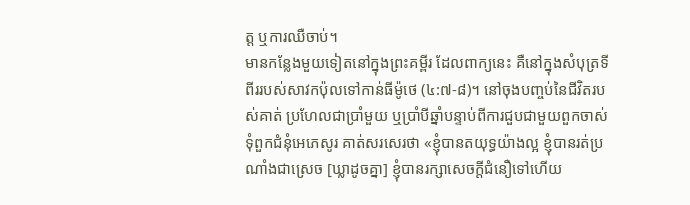ត្ត ឬការឈឺចាប់។
មានកន្លែងមួយទៀតនៅក្នុងព្រះគម្ពីរ ដែលពាក្យនេះ គឺនៅក្នុងសំបុត្រទីពីររបស់សាវកប៉ុលទៅកាន់ធីម៉ូថេ (៤:៧-៨)។ នៅចុងបញ្ចប់នៃជីវិតរបស់គាត់ ប្រហែលជាប្រាំមួយ ឬប្រាំបីឆ្នាំបន្ទាប់ពីការជួបជាមួយពួកចាស់ទុំពួកជំនុំអេភេសូរ គាត់សរសេរថា «ខ្ញុំបានតយុទ្ធយ៉ាងល្អ ខ្ញុំបានរត់ប្រណាំងជាស្រេច [ឃ្លាដូចគ្នា] ខ្ញុំបានរក្សាសេចក្តីជំនឿទៅហើយ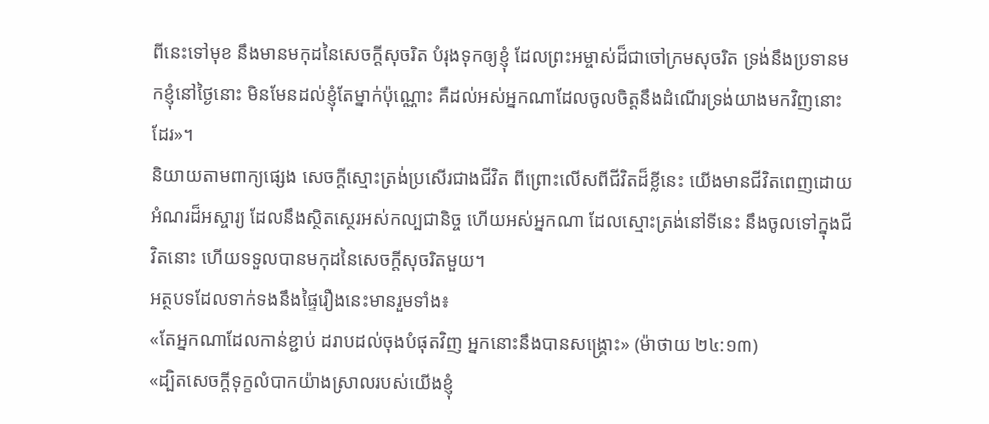ពីនេះទៅមុខ នឹងមានមកុដនៃសេចក្តីសុចរិត បំរុងទុកឲ្យខ្ញុំ ដែលព្រះអម្ចាស់ដ៏ជាចៅក្រមសុចរិត ទ្រង់នឹងប្រទានមកខ្ញុំនៅថ្ងៃនោះ មិនមែនដល់ខ្ញុំតែម្នាក់ប៉ុណ្ណោះ គឺដល់អស់អ្នកណាដែលចូលចិត្តនឹងដំណើរទ្រង់យាងមកវិញនោះដែរ»។
និយាយតាមពាក្យផ្សេង សេចក្តីស្មោះត្រង់ប្រសើរជាងជីវិត ពីព្រោះលើសពីជីវិតដ៏ខ្លីនេះ យើងមានជីវិតពេញដោយអំណរដ៏អស្ចារ្យ ដែលនឹងស្ថិតស្ថេរអស់កល្បជានិច្ច ហើយអស់អ្នកណា ដែលស្មោះត្រង់នៅទីនេះ នឹងចូលទៅក្នុងជីវិតនោះ ហើយទទួលបានមកុដនៃសេចក្តីសុចរិតមួយ។
អត្ថបទដែលទាក់ទងនឹងផ្ទៃរឿងនេះមានរួមទាំង៖
«តែអ្នកណាដែលកាន់ខ្ជាប់ ដរាបដល់ចុងបំផុតវិញ អ្នកនោះនឹងបានសង្គ្រោះ» (ម៉ាថាយ ២៤:១៣)
«ដ្បិតសេចក្តីទុក្ខលំបាកយ៉ាងស្រាលរបស់យើងខ្ញុំ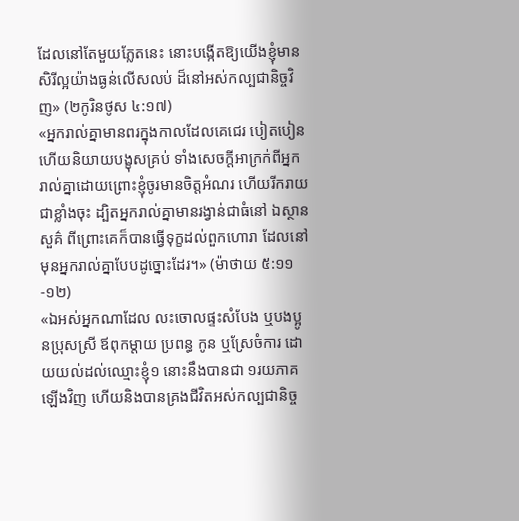ដែលនៅតែមួយភ្លែតនេះ នោះបង្កើតឱ្យយើងខ្ញុំមានសិរីល្អយ៉ាងធ្ងន់លើសលប់ ដ៏នៅអស់កល្បជានិច្ចវិញ» (២កូរិនថូស ៤:១៧)
«អ្នករាល់គ្នាមានពរក្នុងកាលដែលគេជេរ បៀតបៀន ហើយនិយាយបង្ខុសគ្រប់ ទាំងសេចក្តីអាក្រក់ពីអ្នករាល់គ្នាដោយព្រោះខ្ញុំចូរមានចិត្តអំណរ ហើយរីករាយជាខ្លាំងចុះ ដ្បិតអ្នករាល់គ្នាមានរង្វាន់ជាធំនៅ ឯស្ថានសួគ៌ ពីព្រោះគេក៏បានធ្វើទុក្ខដល់ពួកហោរា ដែលនៅមុនអ្នករាល់គ្នាបែបដូច្នោះដែរ។» (ម៉ាថាយ ៥:១១-១២)
«ឯអស់អ្នកណាដែល លះចោលផ្ទះសំបែង ឬបងប្អូនប្រុសស្រី ឪពុកម្តាយ ប្រពន្ធ កូន ឬស្រែចំការ ដោយយល់ដល់ឈ្មោះខ្ញុំ១ នោះនឹងបានជា ១រយភាគឡើងវិញ ហើយនិងបានគ្រងជីវិតអស់កល្បជានិច្ច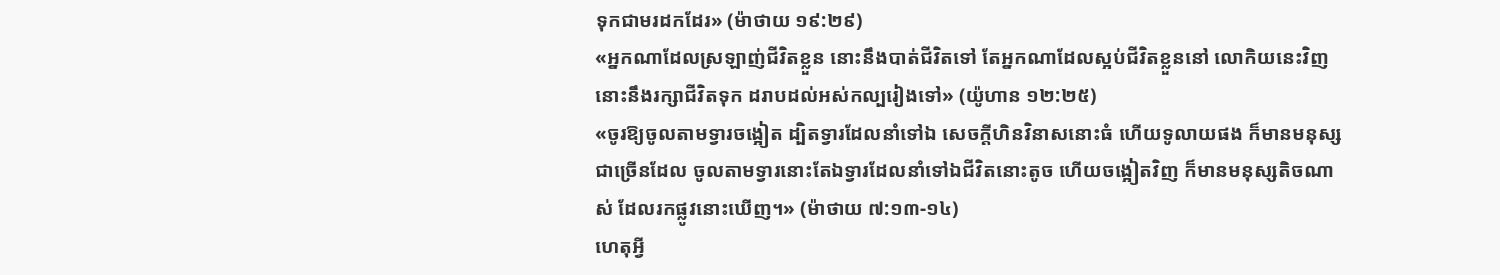ទុកជាមរដកដែរ» (ម៉ាថាយ ១៩:២៩)
«អ្នកណាដែលស្រឡាញ់ជីវិតខ្លួន នោះនឹងបាត់ជីវិតទៅ តែអ្នកណាដែលស្អប់ជីវិតខ្លួននៅ លោកិយនេះវិញ នោះនឹងរក្សាជីវិតទុក ដរាបដល់អស់កល្បរៀងទៅ» (យ៉ូហាន ១២:២៥)
«ចូរឱ្យចូលតាមទ្វារចង្អៀត ដ្បិតទ្វារដែលនាំទៅឯ សេចក្តីហិនវិនាសនោះធំ ហើយទូលាយផង ក៏មានមនុស្សជាច្រើនដែល ចូលតាមទ្វារនោះតែឯទ្វារដែលនាំទៅឯជីវិតនោះតូច ហើយចង្អៀតវិញ ក៏មានមនុស្សតិចណាស់ ដែលរកផ្លូវនោះឃើញ។» (ម៉ាថាយ ៧:១៣-១៤)
ហេតុអ្វី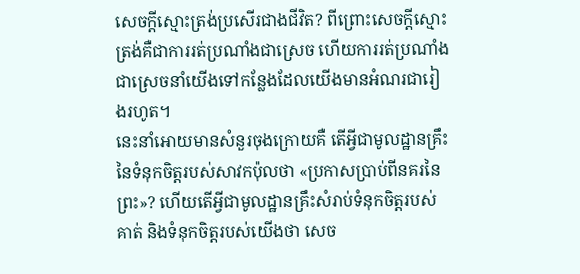សេចក្តីស្មោះត្រង់ប្រសើរជាងជីវិត? ពីព្រោះសេចក្តីស្មោះត្រង់គឺជាការរត់ប្រណាំងជាស្រេច ហើយការរត់ប្រណាំងជាស្រេចនាំយើងទៅកន្លែងដែលយើងមានអំណរជារៀងរហូត។
នេះនាំអោយមានសំនួរចុងក្រោយគឺ តើអ្វីជាមូលដ្ឋានគ្រឹះនៃទំនុកចិត្តរបស់សាវកប៉ុលថា «ប្រកាសប្រាប់ពីនគរនៃព្រះ»? ហើយតើអ្វីជាមូលដ្ឋានគ្រឹះសំរាប់ទំនុកចិត្តរបស់គាត់ និងទំនុកចិត្តរបស់យើងថា សេច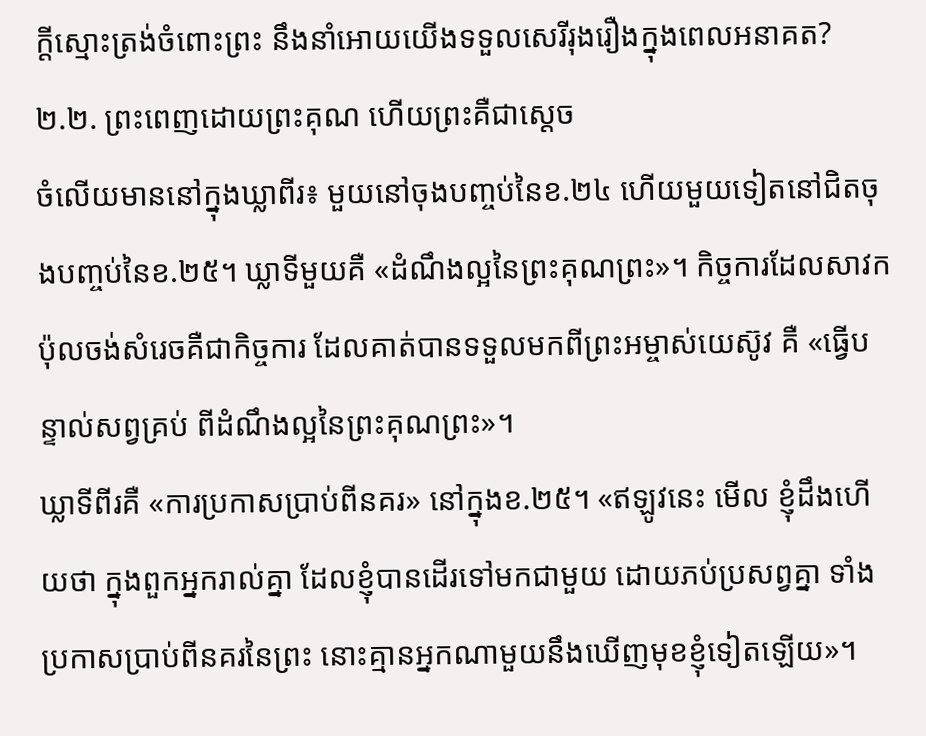ក្តីស្មោះត្រង់ចំពោះព្រះ នឹងនាំអោយយើងទទួលសេរីរុងរឿងក្នុងពេលអនាគត?
២.២. ព្រះពេញដោយព្រះគុណ ហើយព្រះគឺជាស្តេច
ចំលើយមាននៅក្នុងឃ្លាពីរ៖ មួយនៅចុងបញ្ចប់នៃខ.២៤ ហើយមួយទៀតនៅជិតចុងបញ្ចប់នៃខ.២៥។ ឃ្លាទីមួយគឺ «ដំណឹងល្អនៃព្រះគុណព្រះ»។ កិច្ចការដែលសាវកប៉ុលចង់សំរេចគឺជាកិច្ចការ ដែលគាត់បានទទួលមកពីព្រះអម្ចាស់យេស៊ូវ គឺ «ធ្វើបន្ទាល់សព្វគ្រប់ ពីដំណឹងល្អនៃព្រះគុណព្រះ»។
ឃ្លាទីពីរគឺ «ការប្រកាសប្រាប់ពីនគរ» នៅក្នុងខ.២៥។ «ឥឡូវនេះ មើល ខ្ញុំដឹងហើយថា ក្នុងពួកអ្នករាល់គ្នា ដែលខ្ញុំបានដើរទៅមកជាមួយ ដោយភប់ប្រសព្វគ្នា ទាំងប្រកាសប្រាប់ពីនគរនៃព្រះ នោះគ្មានអ្នកណាមួយនឹងឃើញមុខខ្ញុំទៀតឡើយ»។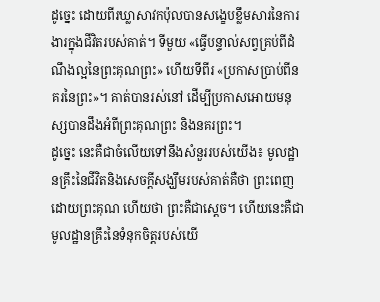ដូច្នេះ ដោយពីរឃ្លាសាវកប៉ុលបានសង្ខេបខ្លឹមសារនៃការងារក្នុងជីវិតរបស់គាត់។ ទីមួយ «ធ្វើបន្ទាល់សព្វគ្រប់ពីដំណឹងល្អនៃព្រះគុណព្រះ» ហើយទីពីរ «ប្រកាសប្រាប់ពីនគរនៃព្រះ»។ គាត់បានរស់នៅ ដើម្បីប្រកាសអោយមនុស្សបានដឹងអំពីព្រះគុណព្រះ និងនគរព្រះ។
ដូច្នេះ នេះគឺជាចំលើយទៅនឹងសំនួររបស់យើង៖ មូលដ្ឋានគ្រឹះនៃជីវិតនិងសេចក្តីសង្ឃឹមរបស់គាត់គឺថា ព្រះពេញដោយព្រះគុណ ហើយថា ព្រះគឺជាស្តេច។ ហើយនេះគឺជាមូលដ្ឋានគ្រឹះនៃទំនុកចិត្តរបស់យើ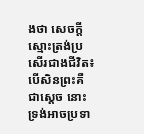ងថា សេចក្តីស្មោះត្រង់ប្រសើរជាងជីវិត៖ បើសិនព្រះគឺជាស្តេច នោះទ្រង់អាចប្រទា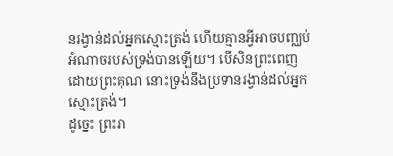នរង្វាន់ដល់អ្នកស្មោះត្រង់ ហើយគ្មានអ្វីអាចបញ្ឈប់អំណាចរបស់ទ្រង់បានឡើយ។ បើសិនព្រះពេញដោយព្រះគុណ នោះទ្រង់នឹងប្រទានរង្វាន់ដល់អ្នកស្មោះត្រង់។
ដូច្នេះ ព្រះរា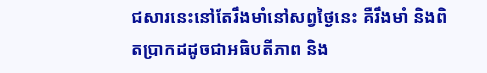ជសារនេះនៅតែរឹងមាំនៅសព្វថ្ងៃនេះ គឺរឹងមាំ និងពិតប្រាកដដូចជាអធិបតីភាព និង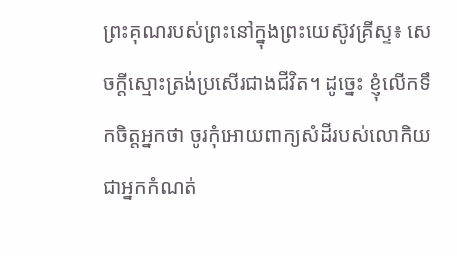ព្រះគុណរបស់ព្រះនៅក្នុងព្រះយេស៊ូវគ្រីស្ទ៖ សេចក្តីស្មោះត្រង់ប្រសើរជាងជីវិត។ ដូច្នេះ ខ្ញុំលើកទឹកចិត្តអ្នកថា ចូរកុំអោយពាក្យសំដីរបស់លោកិយជាអ្នកកំណត់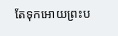តែទុកអោយព្រះប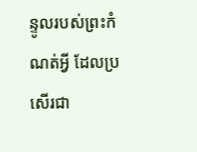ន្ទូលរបស់ព្រះកំណត់អ្វី ដែលប្រសើរជា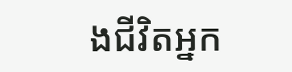ងជីវិតអ្នក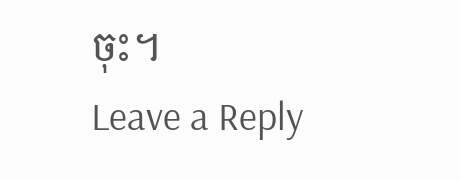ចុះ។
Leave a Reply